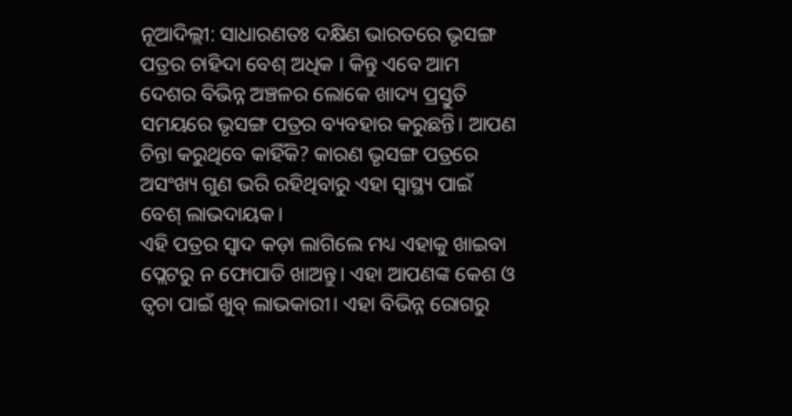ନୂଆଦିଲ୍ଲୀ: ସାଧାରଣତଃ ଦକ୍ଷିଣ ଭାରତରେ ଭୃସଙ୍ଗ ପତ୍ରର ଚାହିଦା ବେଶ୍ ଅଧିକ । କିନ୍ତୁ ଏବେ ଆମ ଦେଶର ବିଭିନ୍ନ ଅଞ୍ଚଳର ଲୋକେ ଖାଦ୍ୟ ପ୍ରସ୍ତୁତି ସମୟରେ ଭୃସଙ୍ଗ ପତ୍ରର ବ୍ୟବହାର କରୁଛନ୍ତି। ଆପଣ ଚିନ୍ତା କରୁଥିବେ କାହିଁକି? କାରଣ ଭୃସଙ୍ଗ ପତ୍ରରେ ଅସଂଖ୍ୟ ଗୁଣ ଭରି ରହିଥିବାରୁ ଏହା ସ୍ୱାସ୍ଥ୍ୟ ପାଇଁ ବେଶ୍ ଲାଭଦାୟକ।
ଏହି ପତ୍ରର ସ୍ୱାଦ କଡ଼ା ଲାଗିଲେ ମଧ୍ୟ ଏହାକୁ ଖାଇବା ପ୍ଲେଟରୁ ନ ଫୋପାଡି ଖାଅନ୍ତୁ। ଏହା ଆପଣଙ୍କ କେଶ ଓ ତ୍ୱଚା ପାଇଁ ଖୁବ୍ ଲାଭକାରୀ। ଏହା ବିଭିନ୍ନ ରୋଗରୁ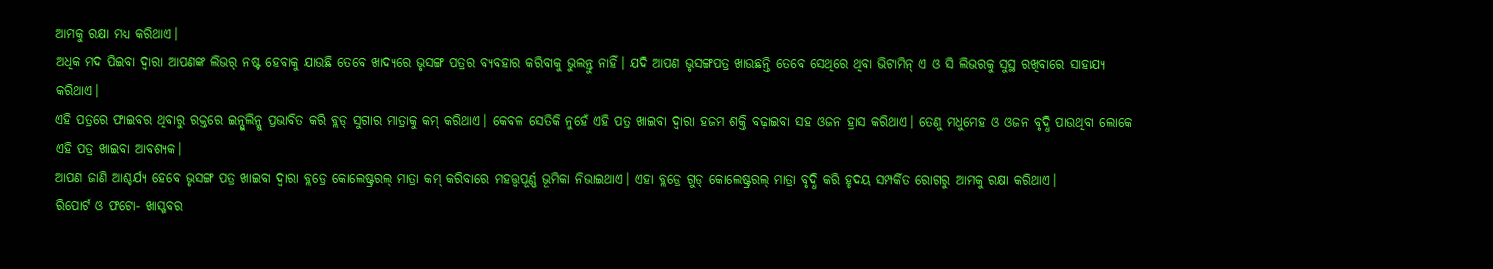ଆମକୁ ରକ୍ଷା ମଧ୍ୟ କରିଥାଏ।
ଅଧିକ ମଦ ପିଇବା ଦ୍ୱାରା ଆପଣଙ୍କ ଲିଭର୍ ନଷ୍ଟ ହେବାକୁ ଯାଉଛି ତେବେ ଖାଦ୍ୟରେ ଭୃସଙ୍ଗ ପତ୍ରର ବ୍ୟବହାର କରିବାକୁ ଭୁଲନ୍ତୁ ନାହିଁ। ଯଦି ଆପଣ ଭୃସଙ୍ଗପତ୍ର ଖାଉଛନ୍ତି ତେବେ ସେଥିରେ ଥିବା ଭିଟାମିନ୍ ଏ ଓ ସି ଲିଭରକୁ ସୁସ୍ଥ ରଖିବାରେ ସାହାଯ୍ୟ କରିଥାଏ।
ଏହି ପତ୍ରରେ ଫାଇବର ଥିବାରୁ ରକ୍ତରେ ଇନ୍ସୁଲିନ୍କୁ ପ୍ରଭାବିତ କରି ବ୍ଲଡ୍ ସୁଗାର ମାତ୍ରାକୁ କମ୍ କରିଥାଏ। କେବଳ ସେତିକି ନୁହେଁ ଏହି ପତ୍ର ଖାଇବା ଦ୍ୱାରା ହଜମ ଶକ୍ତି ବଢ଼ାଇବା ସହ ଓଜନ ହ୍ରାସ କରିଥାଏ। ତେଣୁ ମଧୁମେହ ଓ ଓଜନ ବୃଦ୍ଧି ପାଉଥିବା ଲୋକେ ଏହି ପତ୍ର ଖାଇବା ଆବଶ୍ୟକ।
ଆପଣ ଜାଣି ଆଶ୍ଚର୍ଯ୍ୟ ହେବେ ଭୃସଙ୍ଗ ପତ୍ର ଖାଇବା ଦ୍ୱାରା ବ୍ଲଡ୍ରେ କୋଲେଷ୍ଟ୍ରରଲ୍ ମାତ୍ରା କମ୍ କରିବାରେ ମହତ୍ତ୍ୱପୂର୍ଣ୍ଣ ଭୂମିକା ନିଭାଇଥାଏ। ଏହା ବ୍ଲଡ୍ରେ ଗୁଡ୍ କୋଲେଷ୍ଟ୍ରରଲ୍ ମାତ୍ରା ବୃଦ୍ଧି କରି ହୃଦୟ ସମ୍ପର୍କିତ ରୋଗରୁ ଆମକୁ ରକ୍ଷା କରିଥାଏ।
ରିପୋର୍ଟ ଓ ଫଟୋ- ଖାସ୍ଖବର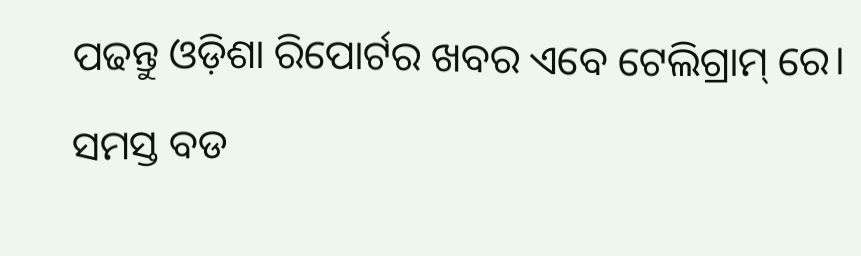ପଢନ୍ତୁ ଓଡ଼ିଶା ରିପୋର୍ଟର ଖବର ଏବେ ଟେଲିଗ୍ରାମ୍ ରେ। ସମସ୍ତ ବଡ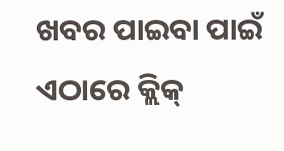ଖବର ପାଇବା ପାଇଁ ଏଠାରେ କ୍ଲିକ୍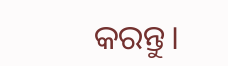କରନ୍ତୁ।